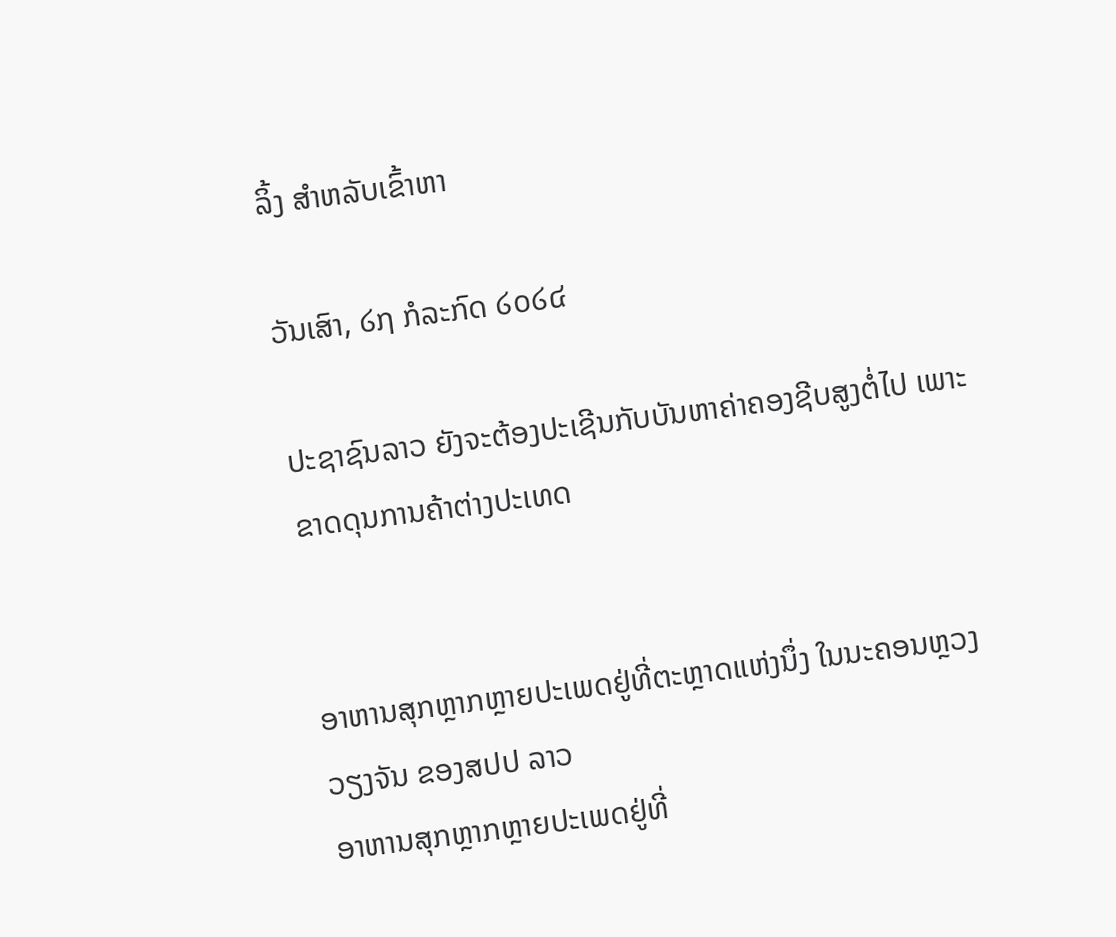ລິ້ງ ສຳຫລັບເຂົ້າຫາ

ວັນເສົາ, ໒໗ ກໍລະກົດ ໒໐໒໔

ປະຊາຊົນລາວ ຍັງຈະຕ້ອງປະເຊີນກັບບັນຫາຄ່າຄອງຊີບສູງຕໍ່ໄປ ເພາະຂາດດຸນການຄ້າຕ່າງປະເທດ


ອາຫານສຸກຫຼາກຫຼາຍປະເພດຢູ່ທີ່ຕະຫຼາດແຫ່ງນຶ່ງ ໃນນະຄອນຫຼວງວຽງຈັນ ຂອງສປປ ລາວ
ອາຫານສຸກຫຼາກຫຼາຍປະເພດຢູ່ທີ່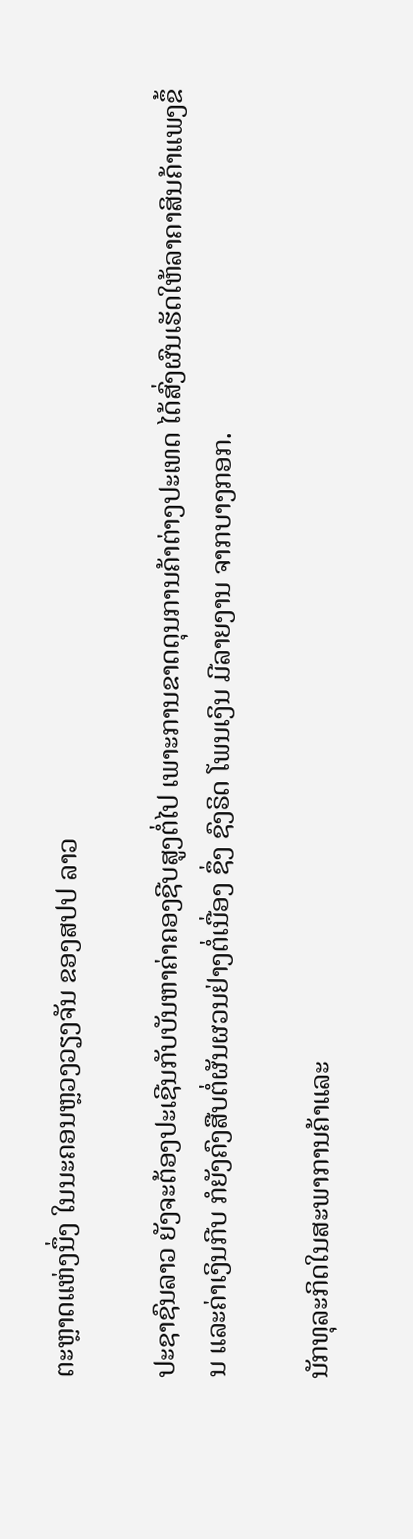ຕະຫຼາດແຫ່ງນຶ່ງ ໃນນະຄອນຫຼວງວຽງຈັນ ຂອງສປປ ລາວ

ປະຊາຊົນລາວ ຍັງຈະຕ້ອງປະເຊີນກັບບັນຫາຄ່າຄອງຊີບສູງຕໍ່ໄປ ເພາະການຂາດດຸນການຄ້າຕ່າງປະເທດ ໄດ້ສົ່ງຜົນເຮັດໃຫ້ລາຄາສິນຄ້າແພງຂຶ້ນ ແລະຄ່າເງິນກີບ ກໍຍັງຄົງສືບຕໍ່ຜັນຜວນຢ່າງຕໍ່ເນື່ອງ ຊຶ່ງ ຊົງຣິດ ໂພນເງິນ ມີລາຍງານ ຈາກບາງກອກ.

ນັກທຸລະກິດໃນສະພາການຄ້າແລະ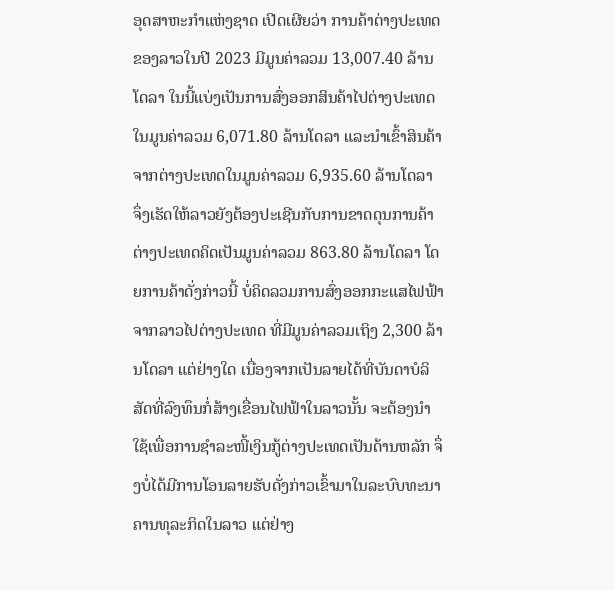ອຸດສາຫະກຳແຫ່ງຊາດ ເປີດເຜີຍວ່າ ການຄ້າຕ່າງປະເທດຂອງລາວໃນປີ 2023 ມີມູນຄ່າລວມ 13,007.40 ລ້ານໂດລາ ໃນນີ້ແບ່ງເປັນການສົ່ງອອກສິນຄ້າໄປຕ່າງປະເທດໃນມູນຄ່າລວມ 6,071.80 ລ້ານໂດລາ ແລະນຳເຂົ້າສິນຄ້າຈາກຕ່າງປະເທດໃນມູນຄ່າລວມ 6,935.60 ລ້ານໂດລາ ຈຶ່ງເຮັດໃຫ້ລາວຍັງຕ້ອງປະເຊີນກັບການຂາດດຸນການຄ້າຕ່າງປະເທດຄິດເປັນມູນຄ່າລວມ 863.80 ລ້ານໂດລາ ໂດຍການຄ້າດັ່ງກ່າວນີ້ ບໍ່ຄິດລວມການສົ່ງອອກກະແສໄຟຟ້າຈາກລາວໄປຕ່າງປະເທດ ທີ່ມີມູນຄ່າລວມເຖິງ 2,300 ລ້ານໂດລາ ແຕ່ຢ່າງໃດ ເນື່ອງຈາກເປັນລາຍໄດ້ທີ່ບັນດາບໍລິສັດທີ່ລົງທຶນກໍ່ສ້າງເຂື່ອນໄຟຟ້າໃນລາວນັ້ນ ຈະຕ້ອງນຳໃຊ້ເພື່ອການຊຳລະໜີ້ເງິນກູ້ຕ່າງປະເທດເປັນດ້ານຫລັກ ຈຶ່ງບໍ່ໄດ້ມີການໂອນລາຍຮັບດັ່ງກ່າວເຂົ້າມາໃນລະບົບທະນາຄານທຸລະກິດໃນລາວ ແຕ່ຢ່າງ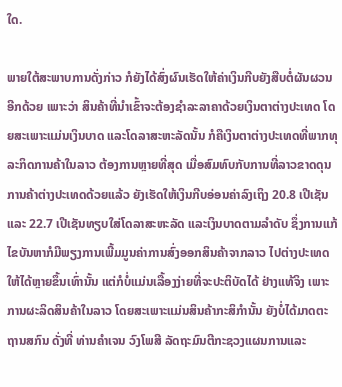ໃດ.

ພາຍໃຕ້ສະພາບການດັ່ງກ່າວ ກໍຍັງໄດ້ສົ່ງຜົນເຮັດໃຫ້ຄ່າເງິນກີບຍັງສືບຕໍ່ຜັນຜວນອີກດ້ວຍ ເພາະວ່າ ສິນຄ້າທີ່ນຳເຂົ້າຈະຕ້ອງຊຳລະລາຄາດ້ວຍເງິນຕາຕ່າງປະເທດ ໂດຍສະເພາະແມ່ນເງິນບາດ ແລະໂດລາສະຫະລັດນັ້ນ ກໍຄືເງິນຕາຕ່າງປະເທດທີ່ພາກທຸລະກິດການຄ້າໃນລາວ ຕ້ອງການຫຼາຍທີ່ສຸດ ເມື່ອສົມທົບກັບການທີ່ລາວຂາດດຸນການຄ້າຕ່າງປະເທດດ້ວຍແລ້ວ ຍັງເຮັດໃຫ້ເງິນກີບອ່ອນຄ່າລົງເຖິງ 20.8 ເປີເຊັນ ແລະ 22.7 ເປີເຊັນທຽບໃສ່ໂດລາສະຫະລັດ ແລະເງິນບາດຕາມລຳດັບ ຊຶ່ງການແກ້ໄຂບັນຫາກໍມີພຽງການເພີ້ມມູນຄ່າການສົ່ງອອກສິນຄ້າຈາກລາວ ໄປຕ່າງປະເທດໃຫ້ໄດ້ຫຼາຍຂຶ້ນເທົ່ານັ້ນ ແຕ່ກໍບໍ່ແມ່ນເລື້ອງງ່າຍທີ່ຈະປະຕິບັດໄດ້ ຢ່າງແທ້ຈິງ ເພາະການຜະລິດສິນຄ້າໃນລາວ ໂດຍສະເພາະແມ່ນສິນຄ້າກະສິກຳນັ້ນ ຍັງບໍ່ໄດ້ມາດຕະຖານສກົນ ດັ່ງທີ່ ທ່ານຄຳເຈນ ວົງໂພສີ ລັດຖະມົນຕີກະຊວງແຜນການແລະ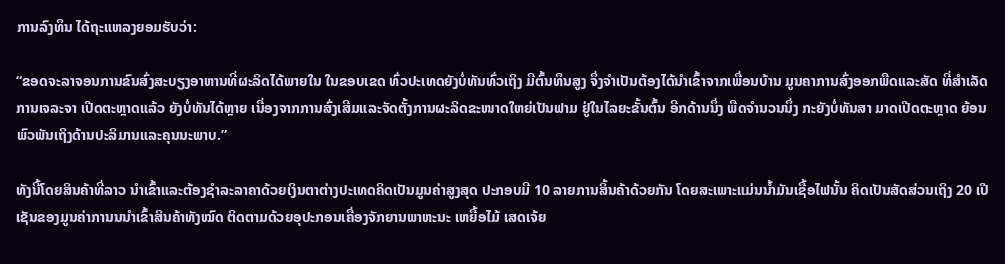ການລົງທຶນ ໄດ້ຖະແຫລງຍອມຮັບວ່າ:

“ຂອດຈະລາຈອນການຂົນສົ່ງສະບຽງອາຫານທີ່ຜະລິດໄດ້ພາຍໃນ ໃນຂອບເຂດ ທົ່ວປະເທດຍັງບໍ່ທັນທົ່ວເຖິງ ມີຕົ້ນທຶນສູງ ຈຶ່ງຈຳເປັນຕ້ອງໄດ້ນຳເຂົ້າຈາກເພື່ອນບ້ານ ມູນຄາການສົ່ງອອກພືດແລະສັດ ທີ່ສຳເລັດການເຈລະຈາ ເປີດຕະຫຼາດແລ້ວ ຍັງບໍ່ທັນໄດ້ຫຼາຍ ເນື່ອງຈາກການສົ່ງເສີມແລະຈັດຕັ້ງການຜະລິດຂະໜາດໃຫຍ່ເປັນຟາມ ຢູ່ໃນໄລຍະຂັ້ນຕົ້ນ ອີກດ້ານນຶ່ງ ພືດຈຳນວນນຶ່ງ ກະຍັງບໍ່ທັນສາ ມາດເປີດຕະຫຼາດ ຍ້ອນພົວພັນເຖິງດ້ານປະລິມານແລະຄຸນນະພາບ.”

ທັງນີ້ໂດຍສິນຄ້າທີ່ລາວ ນຳເຂົ້າແລະຕ້ອງຊຳລະລາຄາດ້ວຍເງິນຕາຕ່າງປະເທດຄິດເປັນມູນຄ່າສູງສຸດ ປະກອບມີ 10 ລາຍການສິ້ນຄ້າດ້ວຍກັນ ໂດຍສະເພາະແມ່ນນ້ຳມັນເຊື້ອໄຟນັ້ນ ຄິດເປັນສັດສ່ວນເຖິງ 20 ເປີເຊັນຂອງມູນຄ່າການນນຳເຂົ້າສິນຄ້າທັງໝົດ ຕິດຕາມດ້ວຍອຸປະກອນເຄື່ອງຈັກຍານພາຫະນະ ເຫຍື້ອໄມ້ ເສດເຈ້ຍ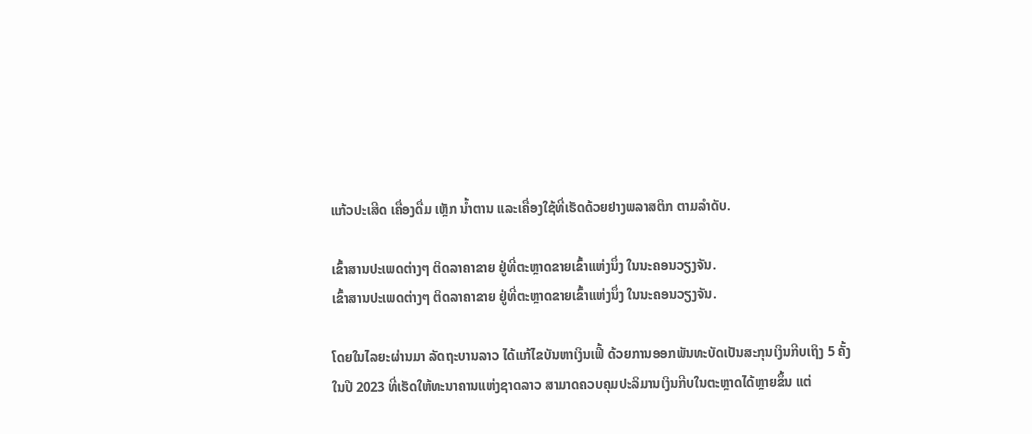ແກ້ວປະເສີດ ເຄື່ອງດື່ມ ເຫຼັກ ນ້ຳຕານ ແລະເຄື່ອງໃຊ້ທີ່ເຮັດດ້ວຍຢາງພລາສຕິກ ຕາມລຳດັບ.

ເຂົ້າສານປະເພດຕ່າງໆ ຕິດລາຄາຂາຍ ຢູ່ທີ່ຕະຫຼາດຂາຍເຂົ້າແຫ່ງນຶ່ງ ໃນນະຄອນວຽງຈັນ.
ເຂົ້າສານປະເພດຕ່າງໆ ຕິດລາຄາຂາຍ ຢູ່ທີ່ຕະຫຼາດຂາຍເຂົ້າແຫ່ງນຶ່ງ ໃນນະຄອນວຽງຈັນ.

ໂດຍໃນໄລຍະຜ່ານມາ ລັດຖະບານລາວ ໄດ້ແກ້ໄຂບັນຫາເງິນເຟີ້ ດ້ວຍການອອກພັນທະບັດເປັນສະກຸນເງິນກີບເຖິງ 5 ຄັ້ງໃນປີ 2023 ທີ່ເຮັດໃຫ້ທະນາຄານແຫ່ງຊາດລາວ ສາມາດຄວບຄຸມປະລິມານເງິນກີບໃນຕະຫຼາດໄດ້ຫຼາຍຂຶ້ນ ແຕ່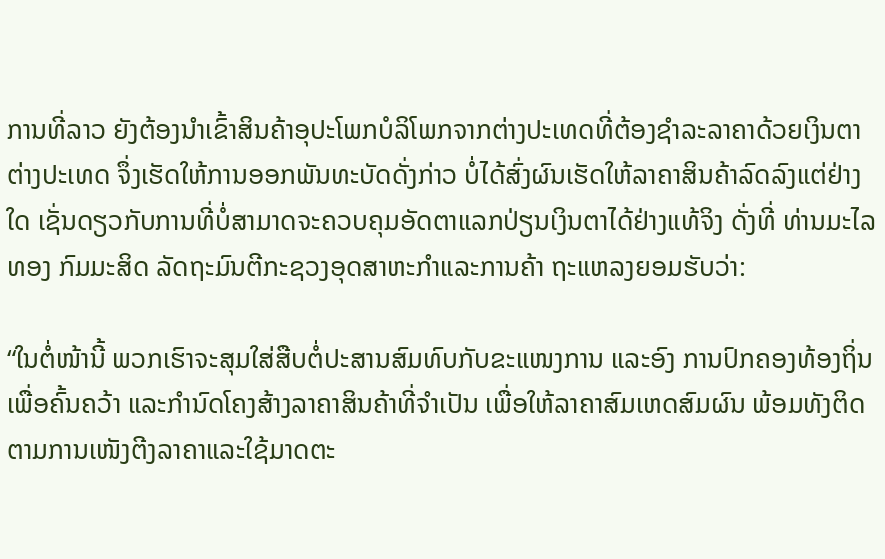ການທີ່ລາວ ຍັງຕ້ອງນຳເຂົ້າສິນຄ້າອຸປະໂພກບໍລິໂພກຈາກຕ່າງປະເທດທີ່ຕ້ອງຊຳລະລາຄາດ້ວຍເງິນຕາຕ່າງປະເທດ ຈຶ່ງເຮັດໃຫ້ການອອກພັນທະບັດດັ່ງກ່າວ ບໍ່ໄດ້ສົ່ງຜົນເຮັດໃຫ້ລາຄາສິນຄ້າລົດລົງແຕ່ຢ່າງໃດ ເຊັ່ນດຽວກັບການທີ່ບໍ່ສາມາດຈະຄວບຄຸມອັດຕາແລກປ່ຽນເງິນຕາໄດ້ຢ່າງແທ້ຈິງ ດັ່ງທີ່ ທ່ານມະໄລທອງ ກົມມະສິດ ລັດຖະມົນຕີກະຊວງອຸດສາຫະກຳແລະການຄ້າ ຖະແຫລງຍອມຮັບວ່າ:

“ໃນຕໍ່ໜ້ານີ້ ພວກເຮົາຈະສຸມໃສ່ສືບຕໍ່ປະສານສົມທົບກັບຂະແໜງການ ແລະອົງ ການປົກຄອງທ້ອງຖິ່ນ ເພື່ອຄົ້ນຄວ້າ ແລະກຳນົດໂຄງສ້າງລາຄາສິນຄ້າທີ່ຈຳເປັນ ເພື່ອໃຫ້ລາຄາສົມເຫດສົມຜົນ ພ້ອມທັງຕິດຕາມການເໜັງຕີງລາຄາແລະໃຊ້ມາດຕະ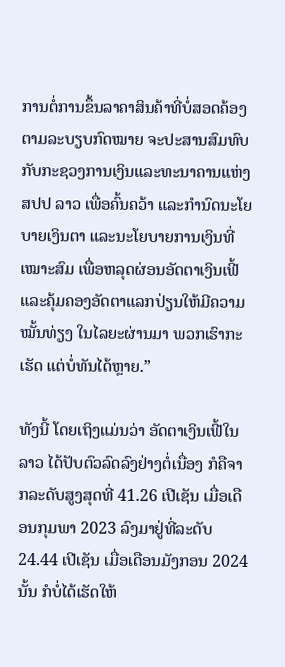ການຕໍ່ການຂຶ້ນລາຄາສິນຄ້າທີ່ບໍ່ສອດຄ້ອງຕາມລະບຽບກົດໝາຍ ຈະປະສານສົມທົບກັບກະຊວງການເງິນແລະທະນາຄານແຫ່ງ ສປປ ລາວ ເພື່ອຄົ້ນຄວ້າ ແລະກຳນົດນະໂຍບາຍເງິນຕາ ແລະນະໂຍບາຍການເງິນທີ່ເໝາະສົມ ເພື່ອຫລຸດຜ່ອນອັດຕາເງິນເຟີ້ແລະຄຸ້ມຄອງອັດຕາແລກປ່ຽນໃຫ້ມີຄວາມໝັ້ນທ່ຽງ ໃນໄລຍະຜ່ານມາ ພວກເຮົາກະເຮັດ ແຕ່ບໍ່ທັນໄດ້ຫຼາຍ.”

ທັງນີ້ ໂດຍເຖິງແມ່ນວ່າ ອັດຕາເງິນເຟີ້ໃນລາວ ໄດ້ປັບຕົວລົດລົງຢ່າງຕໍ່ເນື່ອງ ກໍຄືຈາກລະດັບສູງສຸດທີ່ 41.26 ເປີເຊັນ ເມື່ອເດືອນກຸມພາ 2023 ລົງມາຢູ່ທີ່ລະດັບ 24.44 ເປີເຊັນ ເມື່ອເດືອນມັງກອນ 2024 ນັ້ນ ກໍບໍ່ໄດ້ເຮັດໃຫ້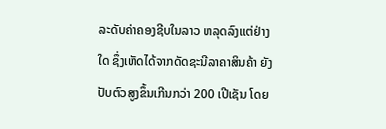ລະດັບຄ່າຄອງຊີບໃນລາວ ຫລຸດລົງແຕ່ຢ່າງໃດ ຊຶ່ງເຫັດໄດ້ຈາກດັດຊະນີລາຄາສິນຄ້າ ຍັງປັບຕົວສູງຂຶ້ນເກີນກວ່າ 200 ເປີເຊັນ ໂດຍ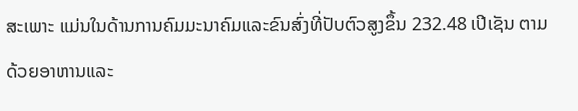ສະເພາະ ແມ່ນໃນດ້ານການຄົມມະນາຄົມແລະຂົນສົ່ງທີ່ປັບຕົວສູງຂຶ້ນ 232.48 ເປີເຊັນ ຕາມດ້ວຍອາຫານແລະ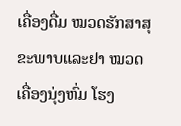ເຄື່ອງດື່ມ ໝວດຮັກສາສຸຂະພາບແລະຢາ ໝວດເຄື່ອງນຸ່ງຫົ່ມ ໂຮງ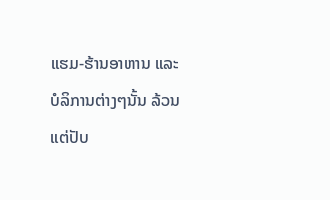ແຮມ-ຮ້ານອາຫານ ແລະບໍລິການຕ່າງໆນັ້ນ ລ້ວນແຕ່ປັບ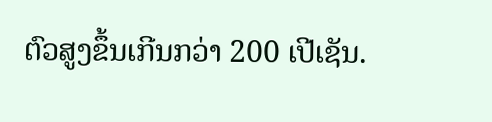ຕົວສູງຂຶ້ນເກີນກວ່າ 200 ເປີເຊັນ.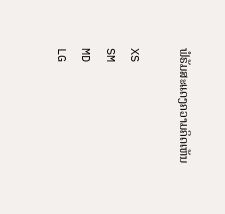ຟໍຣັມສະແດງຄວາມຄິດເຫັນ

XS
SM
MD
LG